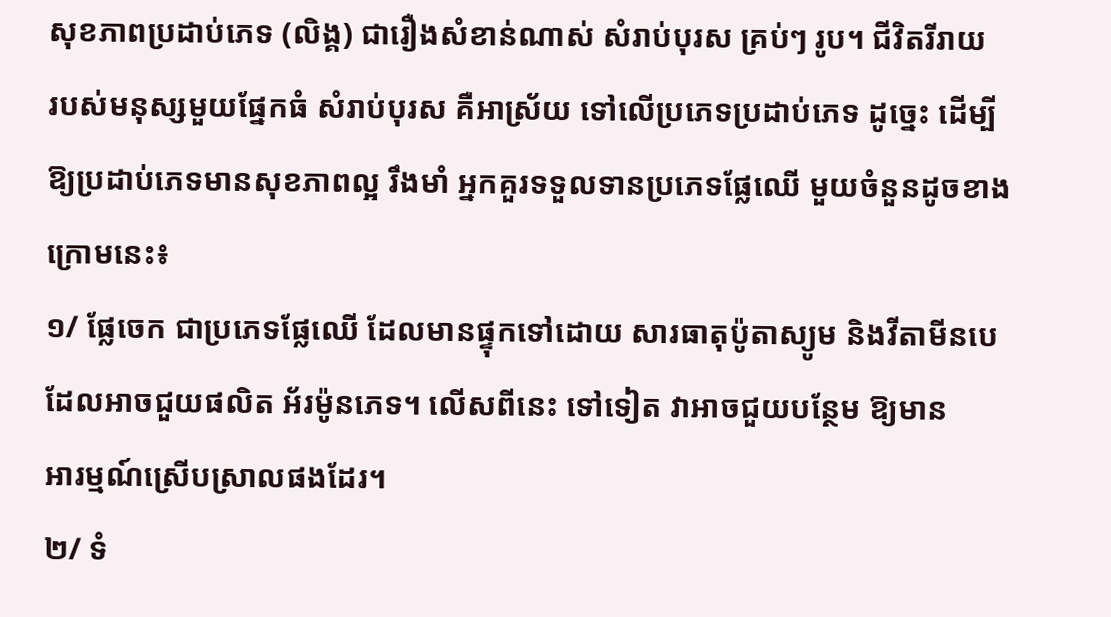សុខភាពប្រដាប់ភេទ (លិង្គ) ជារឿងសំខាន់ណាស់ សំរាប់បុរស គ្រប់ៗ រូប។ ជីវិតរីរាយ
របស់មនុស្សមួយផ្នែកធំ សំរាប់បុរស គឺអាស្រ័យ ទៅលើប្រភេទប្រដាប់ភេទ ដូច្នេះ ដើម្បី
ឱ្យប្រដាប់ភេទមានសុខភាពល្អ រឹងមាំ អ្នកគួរទទួលទានប្រភេទផ្លែឈើ មួយចំនួនដូចខាង
ក្រោមនេះ៖
១/ ផ្លែចេក ជាប្រភេទផ្លែឈើ ដែលមានផ្ទុកទៅដោយ សារធាតុប៉ូតាស្យូម និងវីតាមីនបេ
ដែលអាចជួយផលិត អ័រម៉ូនភេទ។ លើសពីនេះ ទៅទៀត វាអាចជួយបន្ថែម ឱ្យមាន
អារម្មណ៍ស្រើបស្រាលផងដែរ។
២/ ទំ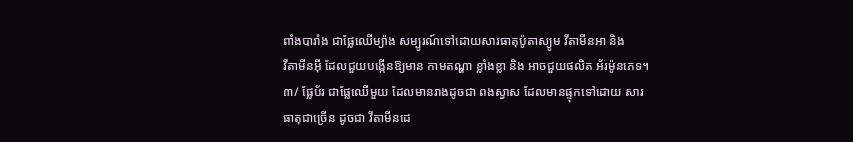ពាំងបារាំង ជាផ្លែឈើម្យ៉ាង សម្បូរណ៍ទៅដោយសារធាតុប៉ូតាស្យូម វីតាមីនអា និង
វីតាមីនអ៊ី ដែលជួយបង្កើនឱ្យមាន កាមតណ្ហា ខ្លាំងខ្លា និង អាចជួយផលិត អ័រម៉ូនភេទ។
៣/ ផ្លែប័រ ជាផ្លែឈើមួយ ដែលមានរាងដូចជា ពងស្វាស ដែលមានផ្ទុកទៅដោយ សារ
ធាតុជាច្រើន ដូចជា វីតាមីនដេ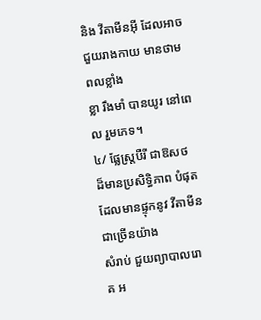និង វីតាមីនអ៊ី ដែលអាចជួយរាងកាយ មានថាមពលខ្លាំង
ខ្លា រឹងមាំ បានយូរ នៅពេល រួមភេទ។
៤/ ផ្លែស្ត្របឺរី ជាឱសថ ដ៏មានប្រសិទ្ធិភាព បំផុត ដែលមានផ្ទុកនូវ វីតាមីន ជាច្រើនយ៉ាង
សំរាប់ ជួយព្យាបាលរោគ អ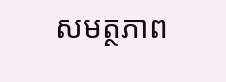សមត្ថភាព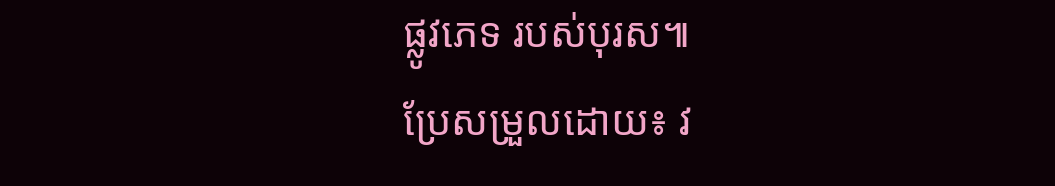ផ្លូវភេទ របស់បុរស៕
ប្រែសម្រួលដោយ៖ វ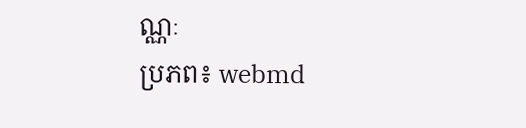ណ្ណៈ
ប្រភព៖ webmd